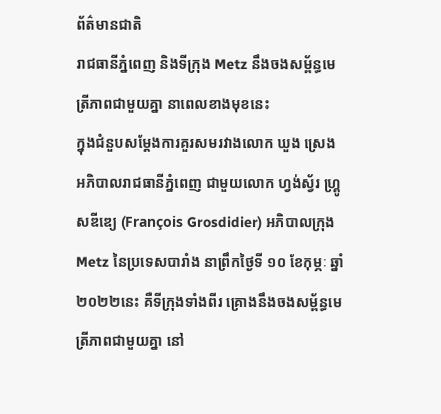ព័ត៌មានជាតិ
រាជធានីភ្នំពេញ និងទីក្រុង Metz នឹងចងសម្ព័ន្ធមេត្រីភាពជាមួយគ្នា នាពេលខាងមុខនេះ
ក្នុងជំនួបសម្តែងការគួរសមរវាងលោក ឃួង ស្រេង អភិបាលរាជធានីភ្នំពេញ ជាមួយលោក ហ្វង់ស្វ័រ ហ្គ្រូសឌីឌ្យេ (François Grosdidier) អភិបាលក្រុង Metz នៃប្រទេសបារាំង នាព្រឹកថ្ងៃទី ១០ ខែកុម្ភៈ ឆ្នាំ ២០២២នេះ គឺទីក្រុងទាំងពីរ គ្រោងនឹងចងសម្ព័ន្ធមេត្រីភាពជាមួយគ្នា នៅ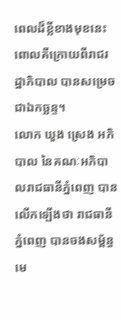ពេលដ៏ខ្លីខាងមុខនេះ ពោលគឺក្រោយពីរាជរដ្ឋាភិបាល បានសម្រេចជាឯកច្ឆន្ទ។
លោក ឃួង ស្រេង អភិបាល នៃគណៈអភិបាលរាជធានីភ្នំពេញ បានលើកឡើងថា រាជធានីភ្នំពេញ បានចងសម្ព័ន្ធមេ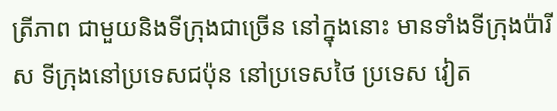ត្រីភាព ជាមួយនិងទីក្រុងជាច្រើន នៅក្នុងនោះ មានទាំងទីក្រុងប៉ារីស ទីក្រុងនៅប្រទេសជប៉ុន នៅប្រទេសថៃ ប្រទេស វៀត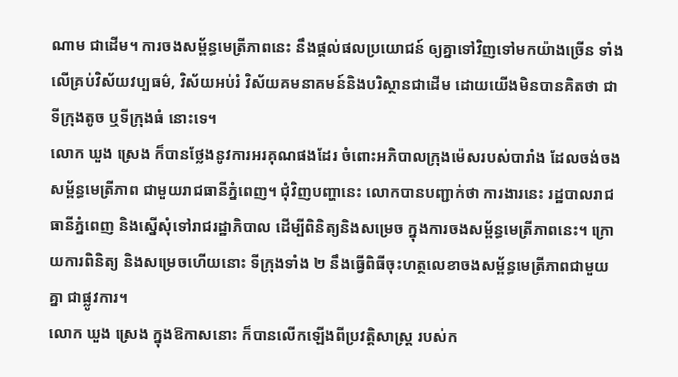ណាម ជាដើម។ ការចងសម្ព័ន្ធមេត្រីភាពនេះ នឹងផ្ដល់ផលប្រយោជន៍ ឲ្យគ្នាទៅវិញទៅមកយ៉ាងច្រើន ទាំងលើគ្រប់វិស័យវប្បធម៌, វិស័យអប់រំ វិស័យគមនាគមន៍និងបរិស្ថានជាដើម ដោយយើងមិនបានគិតថា ជាទីក្រុងតូច ឬទីក្រុងធំ នោះទេ។
លោក ឃួង ស្រេង ក៏បានថ្លែងនូវការអរគុណផងដែរ ចំពោះអភិបាលក្រុងម៉េសរបស់បារាំង ដែលចង់ចងសម្ព័ន្ធមេត្រីភាព ជាមួយរាជធានីភ្នំពេញ។ ជុំវិញបញ្ហានេះ លោកបានបញ្ជាក់ថា ការងារនេះ រដ្ឋបាលរាជធានីភ្នំពេញ និងស្នើសុំទៅរាជរដ្ឋាភិបាល ដើម្បីពិនិត្យនិងសម្រេច ក្នុងការចងសម្ព័ន្ធមេត្រីភាពនេះ។ ក្រោយការពិនិត្យ និងសម្រេចហើយនោះ ទីក្រុងទាំង ២ នឹងធ្វើពិធីចុះហត្ថលេខាចងសម្ព័ន្ធមេត្រីភាពជាមួយគ្នា ជាផ្លូវការ។
លោក ឃួង ស្រេង ក្នុងឱកាសនោះ ក៏បានលើកឡើងពីប្រវត្តិសាស្ត្រ របស់ក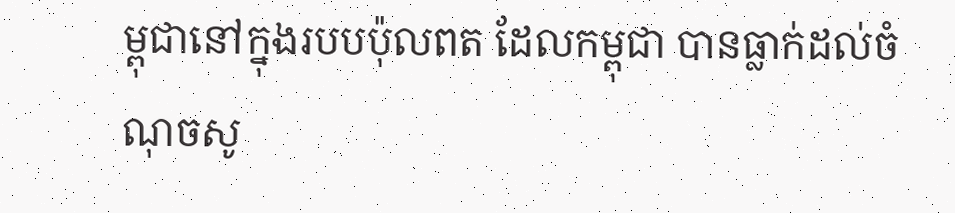ម្ពុជានៅក្នុងរបបប៉ុលពត ដែលកម្ពុជា បានធ្លាក់ដល់ចំណុចសូ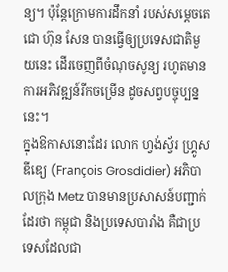ន្យ។ ប៉ុន្តែក្រោមការដឹកនាំ របស់សម្ដេចតេជោ ហ៊ុន សែន បានធ្វើឲ្យប្រទេសជាតិមួយនេះ ដើរចេញពីចំណុចសូន្យ រហូតមានការអភិវឌ្ឍន៍រីកចម្រើន ដូចសព្វបច្ចុប្បន្ននេះ។
ក្នុងឱកាសនោះដែរ លោក ហ្វង់ស្វ័រ ហ្គ្រូសឌីឌ្យេ (François Grosdidier) អភិបាលក្រុង Metz បានមានប្រសាសន៍បញ្ជាក់ដែរថា កម្ពុជា និងប្រទេសបារាំង គឺជាប្រទេសដែលជា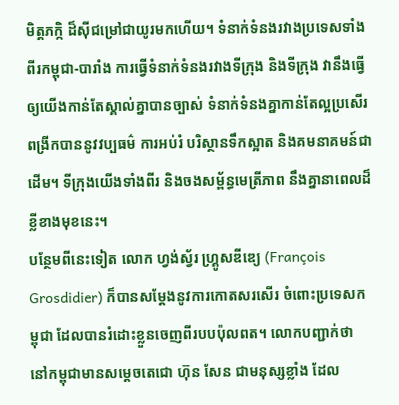មិត្តភក្កិ ដ៏ស៊ីជម្រៅជាយូរមកហើយ។ ទំនាក់ទំនងរវាងប្រទេសទាំងពីរកម្ពុជា-បារាំង ការធ្វើទំនាក់ទំនងរវាងទីក្រុង និងទីក្រុង វានឹងធ្វើឲ្យយើងកាន់តែស្គាល់គ្នាបានច្បាស់ ទំនាក់ទំនងគ្នាកាន់តែល្អប្រសើរ ពង្រីកបាននូវវប្បធម៌ ការអប់រំ បរិស្ថានទឹកស្អាត និងគមនាគមន៍ជាដើម។ ទីក្រុងយើងទាំងពីរ និងចងសម្ព័ន្ធមេត្រីភាព នឹងគ្នានាពេលដ៏ខ្លីខាងមុខនេះ។
បន្ថែមពីនេះទៀត លោក ហ្វង់ស្វ័រ ហ្គ្រូសឌីឌ្យេ (François Grosdidier) ក៏បានសម្ដែងនូវការកោតសរសើរ ចំពោះប្រទេសកម្ពុជា ដែលបានរំដោះខ្លួនចេញពីរបបប៉ុលពត។ លោកបញ្ជាក់ថា នៅកម្ពុជាមានសម្ដេចតេជោ ហ៊ុន សែន ជាមនុស្សខ្លាំង ដែល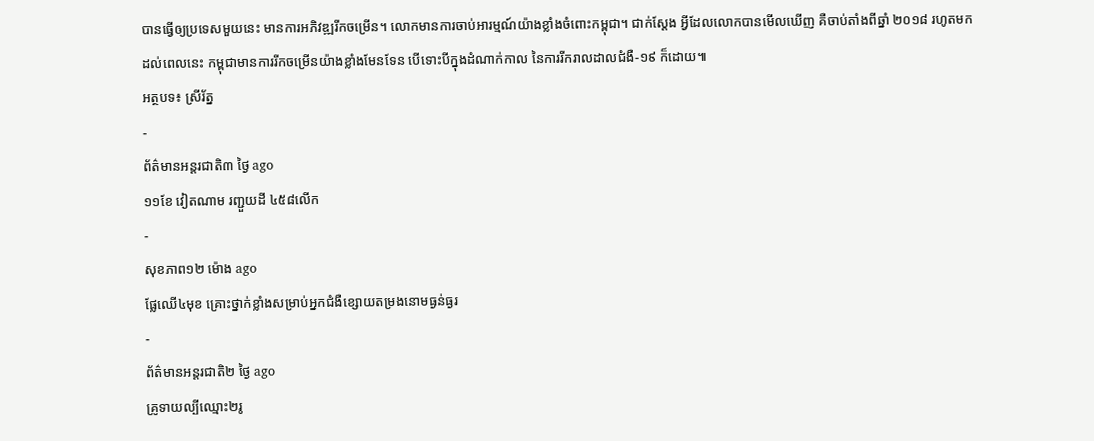បានធ្វើឲ្យប្រទេសមួយនេះ មានការអភិវឌ្ឍរីកចម្រើន។ លោកមានការចាប់អារម្មណ៍យ៉ាងខ្លាំងចំពោះកម្ពុជា។ ជាក់ស្ដែង អ្វីដែលលោកបានមើលឃើញ គឺចាប់តាំងពីឆ្នាំ ២០១៨ រហូតមកដល់ពេលនេះ កម្ពុជាមានការរីកចម្រើនយ៉ាងខ្លាំងមែនទែន បើទោះបីក្នុងដំណាក់កាល នៃការរីករាលដាលជំងឺ-១៩ ក៏ដោយ៕
អត្ថបទ៖ ស្រីរ័ត្ន
-
ព័ត៌មានអន្ដរជាតិ៣ ថ្ងៃ ago
១១ខែ វៀតណាម រញ្ជួយដី ៤៥៨លើក
-
សុខភាព១២ ម៉ោង ago
ផ្លែឈើ៤មុខ គ្រោះថ្នាក់ខ្លាំងសម្រាប់អ្នកជំងឺខ្សោយតម្រងនោមធ្ងន់ធ្ងរ
-
ព័ត៌មានអន្ដរជាតិ២ ថ្ងៃ ago
គ្រូទាយល្បីឈ្មោះ២រូ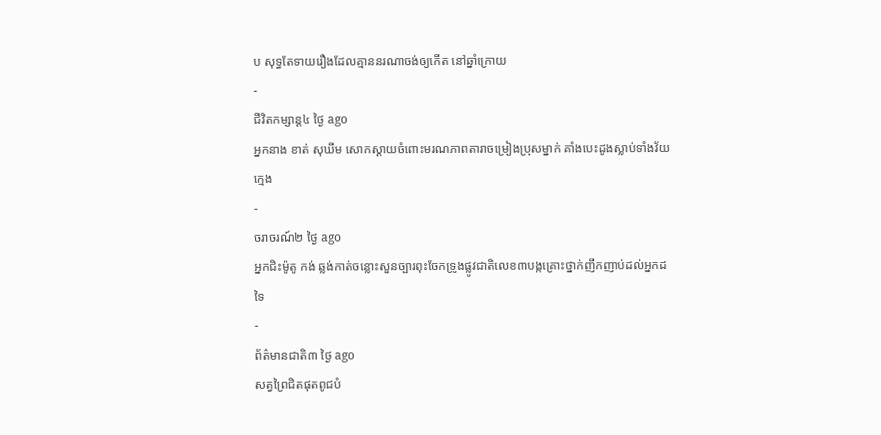ប សុទ្ធតែទាយរឿងដែលគ្មាននរណាចង់ឲ្យកើត នៅឆ្នាំក្រោយ
-
ជីវិតកម្សាន្ដ៤ ថ្ងៃ ago
អ្នកនាង ខាត់ សុឃីម សោកស្តាយចំពោះមរណភាពតារាចម្រៀងប្រុសម្នាក់ គាំងបេះដូងស្លាប់ទាំងវ័យក្មេង
-
ចរាចរណ៍២ ថ្ងៃ ago
អ្នកជិះម៉ូតូ កង់ ឆ្លង់កាត់ចន្លោះសួនច្បារពុះចែកទ្រូងផ្លូវជាតិលេខ៣បង្កគ្រោះថ្នាក់ញឹកញាប់ដល់អ្នកដទៃ
-
ព័ត៌មានជាតិ៣ ថ្ងៃ ago
សត្វព្រៃជិតផុតពូជបំ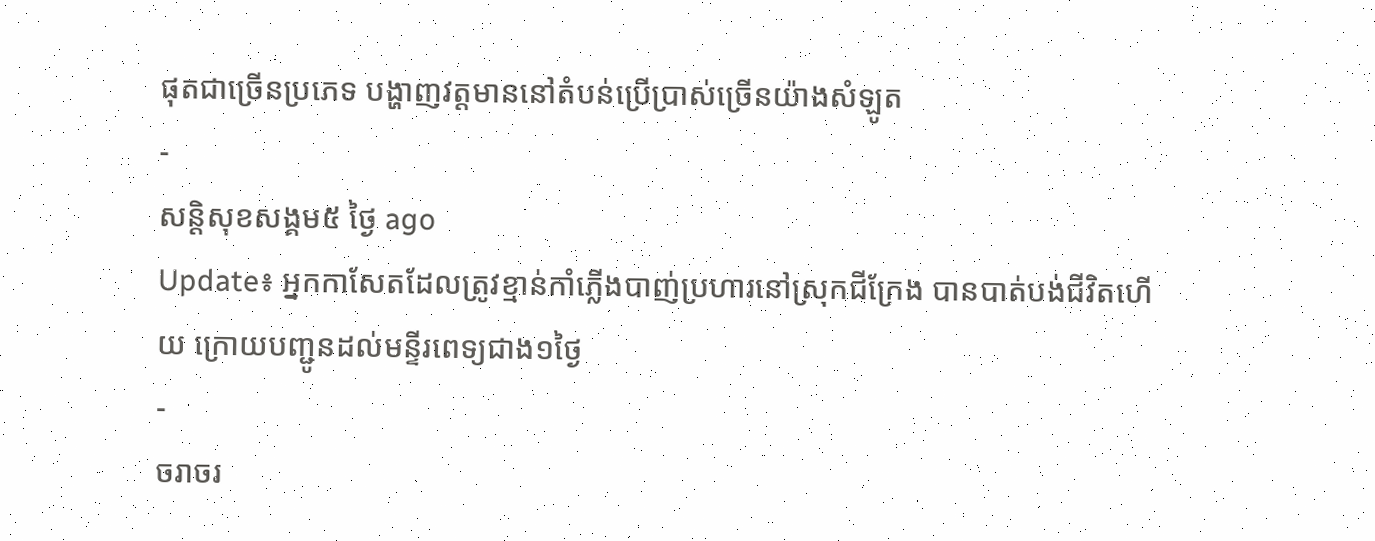ផុតជាច្រើនប្រភេទ បង្ហាញវត្តមាននៅតំបន់ប្រើប្រាស់ច្រើនយ៉ាងសំឡូត
-
សន្តិសុខសង្គម៥ ថ្ងៃ ago
Update៖ អ្នកកាសែតដែលត្រូវខ្មាន់កាំភ្លើងបាញ់ប្រហារនៅស្រុកជីក្រែង បានបាត់បង់ជីវិតហើយ ក្រោយបញ្ជូនដល់មន្ទីរពេទ្យជាង១ថ្ងៃ
-
ចរាចរ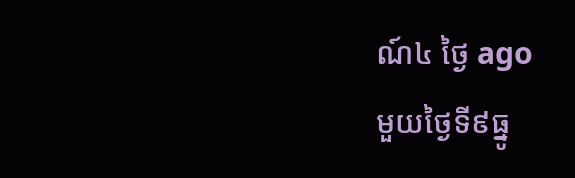ណ៍៤ ថ្ងៃ ago
មួយថ្ងៃទី៩ធ្នូ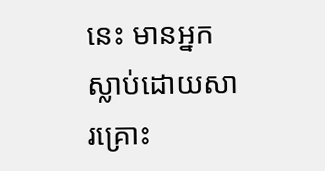នេះ មានអ្នកស្លាប់ដោយសារគ្រោះ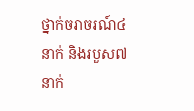ថ្នាក់ចរាចរណ៍៤នាក់ និងរបួស៧នាក់